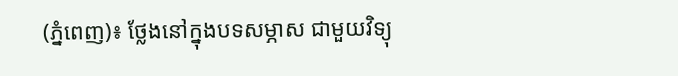(ភ្នំពេញ)៖ ថ្លែងនៅក្នុងបទសម្ភាស ជាមួយវិទ្យុ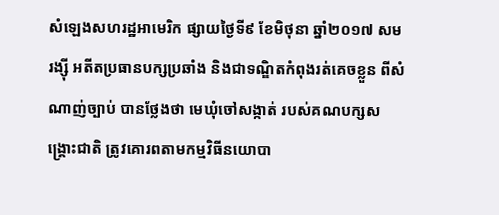សំឡេងសហរដ្ឋអាមេរិក ផ្សាយថ្ងៃទី៩ ខែមិថុនា ឆ្នាំ២០១៧ សម រង្ស៊ី អតីតប្រធានបក្សប្រឆាំង និងជាទណ្ឌិតកំពុងរត់គេចខ្លួន ពីសំណាញ់ច្បាប់ បានថ្លែងថា មេឃុំចៅសង្កាត់ របស់គណបក្សសង្គ្រោះជាតិ ត្រូវគោរពតាមកម្មវិធីនយោបា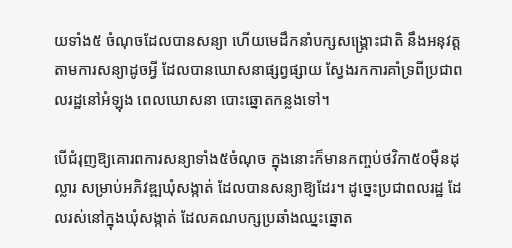យទាំង៥ ចំណុចដែលបានសន្យា ហើយមេដឹកនាំបក្សសង្គ្រោះជាតិ នឹងអនុវត្តតាមការសន្យាដូចអ្វី ដែលបានឃោសនាផ្សព្វផ្សាយ ស្វែងរកការគាំទ្រពីប្រជាពលរដ្ឋនៅអំឡុង ពេលឃោសនា បោះឆ្នោតកន្លងទៅ។

បើជំរុញឱ្យគោរពការសន្យាទាំង៥ចំណុច ក្នុងនោះក៏មានកញ្ចប់ថវិកា៥០ម៉ឺនដុល្លារ សម្រាប់អភិវឌ្ឍឃុំសង្កាត់ ដែលបានសន្យាឱ្យដែរ។ ដូច្នេះប្រជាពលរដ្ឋ ដែលរស់នៅក្នុងឃុំសង្កាត់ ដែលគណបក្សប្រឆាំងឈ្នះឆ្នោត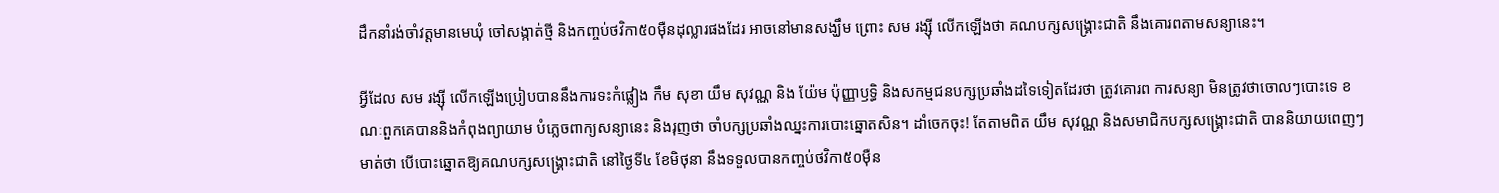ដឹកនាំរង់ចាំវត្តមានមេឃុំ ចៅសង្កាត់ថ្មី និងកញ្ចប់ថវិកា៥០ម៉ឺនដុល្លារផងដែរ អាចនៅមានសង្ឃឹម ព្រោះ សម រង្ស៊ី លើកឡើងថា គណបក្សសង្គ្រោះជាតិ នឹងគោរពតាមសន្យានេះ។

អ្វីដែល សម រង្ស៊ី លើកឡើងប្រៀបបាននឹងការទះកំផ្លៀង កឹម សុខា យឹម សុវណ្ណ និង យ៉ែម ប៉ុញ្ញាឫទ្ធិ និងសកម្មជនបក្សប្រឆាំងដទៃទៀតដែរថា ត្រូវគោរព ការសន្យា មិនត្រូវថាចោលៗបោះទេ ខណៈពួកគេបាននិងកំពុងព្យាយាម បំភ្លេចពាក្យសន្យានេះ និងរុញថា ចាំបក្សប្រឆាំងឈ្នះការបោះឆ្នោតសិន។ ដាំចេកចុះ! តែតាមពិត យឹម សុវណ្ណ និងសមាជិកបក្សសង្គ្រោះជាតិ បាននិយាយពេញៗមាត់ថា បើបោះឆ្នោតឱ្យគណបក្សសង្គ្រោះជាតិ នៅថ្ងៃទី៤ ខែមិថុនា នឹងទទួលបានកញ្ចប់ថវិកា៥០ម៉ឺន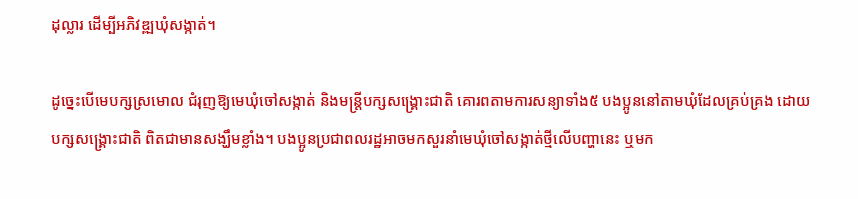ដុល្លារ ដើម្បីអភិវឌ្ឍឃុំសង្កាត់។

ដូច្នេះបើមេបក្សស្រមោល ជំរុញឱ្យមេឃុំចៅសង្កាត់ និងមន្ត្រីបក្សសង្គ្រោះជាតិ គោរពតាមការសន្យាទាំង៥ បងប្អូននៅតាមឃុំដែលគ្រប់គ្រង ដោយបក្សសង្គ្រោះជាតិ ពិតជាមានសង្ឃឹមខ្លាំង។ បងប្អូនប្រជាពលរដ្ឋអាចមកសួរនាំមេឃុំចៅសង្កាត់ថ្មីលើបញ្ហានេះ ឬមក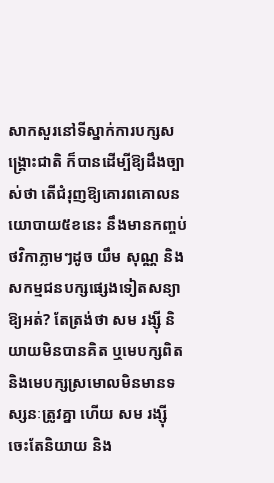សាកសួរនៅទីស្នាក់ការបក្សសង្គ្រោះជាតិ ក៏បានដើម្បីឱ្យដឹងច្បាស់ថា តើជំរុញឱ្យគោរពគោលនយោបាយ៥ខនេះ នឹងមានកញ្ចប់ថវិកាភ្លាមៗដូច យឹម សុណ្ណ និងសកម្មជនបក្សផ្សេងទៀតសន្យាឱ្យអត់? តែត្រង់ថា សម រង្ស៊ី និយាយមិនបានគិត ឬមេបក្សពិត និងមេបក្សស្រមោលមិនមានទស្សនៈត្រូវគ្នា ហើយ សម រង្ស៊ី ចេះតែនិយាយ និង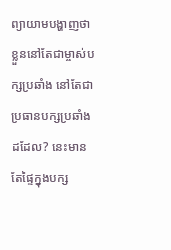ព្យាយាមបង្ហាញថា ខ្លួននៅតែជាម្ចាស់បក្សប្រឆាំង នៅតែជាប្រធានបក្សប្រឆាំងដដែល? នេះមានតែផ្ទៃក្នុងបក្ស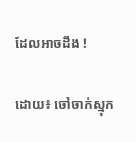ដែលអាចដឹង !

ដោយ៖ ចៅចាក់ស្មុក